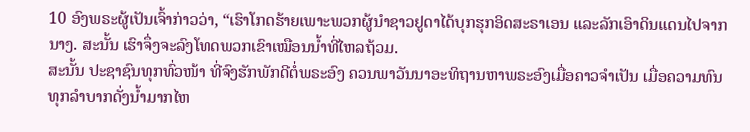10 ອົງພຣະຜູ້ເປັນເຈົ້າກ່າວວ່າ, “ເຮົາໂກດຮ້າຍເພາະພວກຜູ້ນຳຊາວຢູດາໄດ້ບຸກຮຸກອິດສະຣາເອນ ແລະລັກເອົາດິນແດນໄປຈາກນາງ. ສະນັ້ນ ເຮົາຈຶ່ງຈະລົງໂທດພວກເຂົາເໝືອນນໍ້າທີ່ໄຫລຖ້ວມ.
ສະນັ້ນ ປະຊາຊົນທຸກທົ່ວໜ້າ ທີ່ຈົງຮັກພັກດີຕໍ່ພຣະອົງ ຄວນພາວັນນາອະທິຖານຫາພຣະອົງເມື່ອຄາວຈຳເປັນ ເມື່ອຄວາມທົນທຸກລຳບາກດັ່ງນໍ້າມາກໄຫ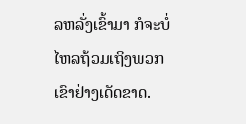ລຫລັ່ງເຂົ້າມາ ກໍຈະບໍ່ໄຫລຖ້ວມເຖິງພວກເຂົາຢ່າງເດັດຂາດ.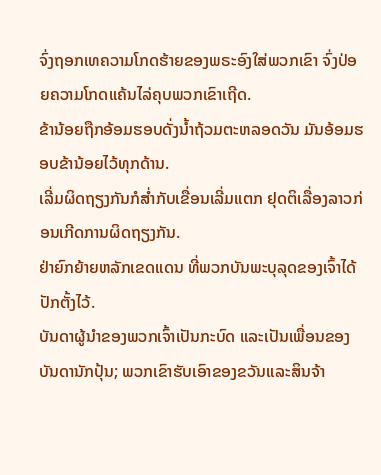ຈົ່ງຖອກເທຄວາມໂກດຮ້າຍຂອງພຣະອົງໃສ່ພວກເຂົາ ຈົ່ງປ່ອຍຄວາມໂກດແຄ້ນໄລ່ຄຸບພວກເຂົາເຖີດ.
ຂ້ານ້ອຍຖືກອ້ອມຮອບດັ່ງນໍ້າຖ້ວມຕະຫລອດວັນ ມັນອ້ອມຮອບຂ້ານ້ອຍໄວ້ທຸກດ້ານ.
ເລີ່ມຜິດຖຽງກັນກໍສໍ່າກັບເຂື່ອນເລີ່ມແຕກ ຢຸດຕິເລື່ອງລາວກ່ອນເກີດການຜິດຖຽງກັນ.
ຢ່າຍົກຍ້າຍຫລັກເຂດແດນ ທີ່ພວກບັນພະບຸລຸດຂອງເຈົ້າໄດ້ປັກຕັ້ງໄວ້.
ບັນດາຜູ້ນຳຂອງພວກເຈົ້າເປັນກະບົດ ແລະເປັນເພື່ອນຂອງບັນດານັກປຸ້ນ; ພວກເຂົາຮັບເອົາຂອງຂວັນແລະສິນຈ້າ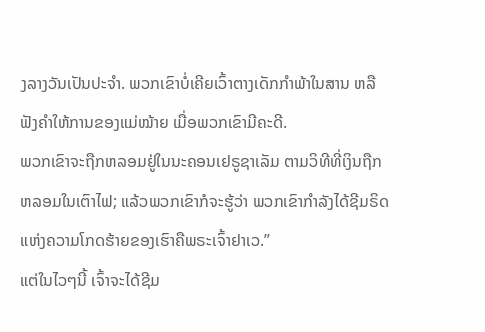ງລາງວັນເປັນປະຈຳ. ພວກເຂົາບໍ່ເຄີຍເວົ້າຕາງເດັກກຳພ້າໃນສານ ຫລືຟັງຄຳໃຫ້ການຂອງແມ່ໝ້າຍ ເມື່ອພວກເຂົາມີຄະດີ.
ພວກເຂົາຈະຖືກຫລອມຢູ່ໃນນະຄອນເຢຣູຊາເລັມ ຕາມວິທີທີ່ເງິນຖືກຫລອມໃນເຕົາໄຟ; ແລ້ວພວກເຂົາກໍຈະຮູ້ວ່າ ພວກເຂົາກຳລັງໄດ້ຊີມຣິດແຫ່ງຄວາມໂກດຮ້າຍຂອງເຮົາຄືພຣະເຈົ້າຢາເວ.”
ແຕ່ໃນໄວໆນີ້ ເຈົ້າຈະໄດ້ຊີມ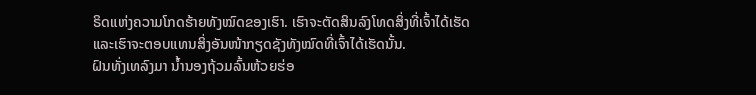ຣິດແຫ່ງຄວາມໂກດຮ້າຍທັງໝົດຂອງເຮົາ. ເຮົາຈະຕັດສິນລົງໂທດສິ່ງທີ່ເຈົ້າໄດ້ເຮັດ ແລະເຮົາຈະຕອບແທນສິ່ງອັນໜ້າກຽດຊັງທັງໝົດທີ່ເຈົ້າໄດ້ເຮັດນັ້ນ.
ຝົນທັ່ງເທລົງມາ ນໍ້ານອງຖ້ວມລົ້ນຫ້ວຍຮ່ອ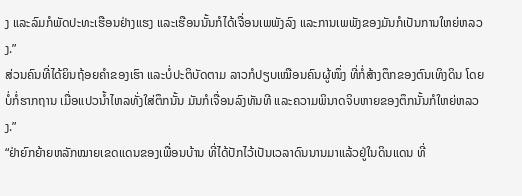ງ ແລະລົມກໍພັດປະທະເຮືອນຢ່າງແຮງ ແລະເຮືອນນັ້ນກໍໄດ້ເຈື່ອນເພພັງລົງ ແລະການເພພັງຂອງມັນກໍເປັນການໃຫຍ່ຫລວງ.”
ສ່ວນຄົນທີ່ໄດ້ຍິນຖ້ອຍຄຳຂອງເຮົາ ແລະບໍ່ປະຕິບັດຕາມ ລາວກໍປຽບເໝືອນຄົນຜູ້ໜຶ່ງ ທີ່ກໍ່ສ້າງຕຶກຂອງຕົນເທິງດິນ ໂດຍບໍ່ກໍ່ຮາກຖານ ເມື່ອແປວນໍ້າໄຫລທັ່ງໃສ່ຕຶກນັ້ນ ມັນກໍເຈື່ອນລົງທັນທີ ແລະຄວາມພິນາດຈິບຫາຍຂອງຕຶກນັ້ນກໍໃຫຍ່ຫລວງ.”
“ຢ່າຍົກຍ້າຍຫລັກໝາຍເຂດແດນຂອງເພື່ອນບ້ານ ທີ່ໄດ້ປັກໄວ້ເປັນເວລາດົນນານມາແລ້ວຢູ່ໃນດິນແດນ ທີ່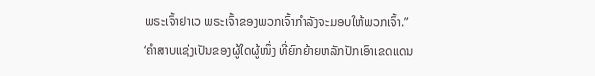ພຣະເຈົ້າຢາເວ ພຣະເຈົ້າຂອງພວກເຈົ້າກຳລັງຈະມອບໃຫ້ພວກເຈົ້າ.”
‘ຄຳສາບແຊ່ງເປັນຂອງຜູ້ໃດຜູ້ໜຶ່ງ ທີ່ຍົກຍ້າຍຫລັກປັກເອົາເຂດແດນ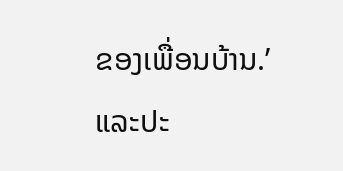ຂອງເພື່ອນບ້ານ.’ ແລະປະ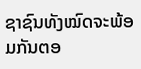ຊາຊົນທັງໝົດຈະພ້ອມກັນຕອ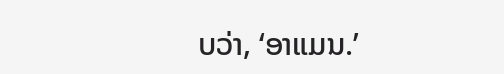ບວ່າ, ‘ອາແມນ.’